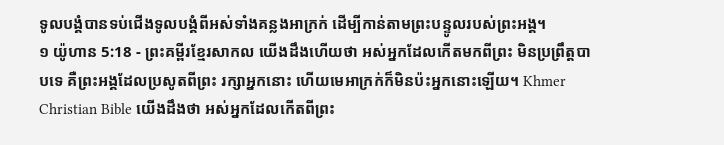ទូលបង្គំបានទប់ជើងទូលបង្គំពីអស់ទាំងគន្លងអាក្រក់ ដើម្បីកាន់តាមព្រះបន្ទូលរបស់ព្រះអង្គ។
១ យ៉ូហាន 5:18 - ព្រះគម្ពីរខ្មែរសាកល យើងដឹងហើយថា អស់អ្នកដែលកើតមកពីព្រះ មិនប្រព្រឹត្តបាបទេ គឺព្រះអង្គដែលប្រសូតពីព្រះ រក្សាអ្នកនោះ ហើយមេអាក្រក់ក៏មិនប៉ះអ្នកនោះឡើយ។ Khmer Christian Bible យើងដឹងថា អស់អ្នកដែលកើតពីព្រះ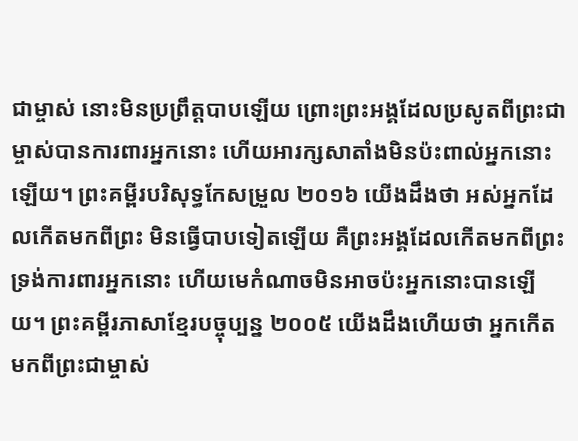ជាម្ចាស់ នោះមិនប្រព្រឹត្ដបាបឡើយ ព្រោះព្រះអង្គដែលប្រសូតពីព្រះជាម្ចាស់បានការពារអ្នកនោះ ហើយអារក្សសាតាំងមិនប៉ះពាល់អ្នកនោះឡើយ។ ព្រះគម្ពីរបរិសុទ្ធកែសម្រួល ២០១៦ យើងដឹងថា អស់អ្នកដែលកើតមកពីព្រះ មិនធ្វើបាបទៀតឡើយ គឺព្រះអង្គដែលកើតមកពីព្រះ ទ្រង់ការពារអ្នកនោះ ហើយមេកំណាចមិនអាចប៉ះអ្នកនោះបានឡើយ។ ព្រះគម្ពីរភាសាខ្មែរបច្ចុប្បន្ន ២០០៥ យើងដឹងហើយថា អ្នកកើតមកពីព្រះជាម្ចាស់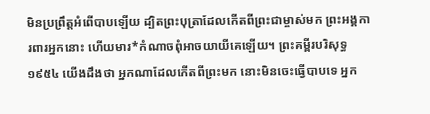មិនប្រព្រឹត្តអំពើបាបឡើយ ដ្បិតព្រះបុត្រាដែលកើតពីព្រះជាម្ចាស់មក ព្រះអង្គការពារអ្នកនោះ ហើយមារ*កំណាចពុំអាចយាយីគេឡើយ។ ព្រះគម្ពីរបរិសុទ្ធ ១៩៥៤ យើងដឹងថា អ្នកណាដែលកើតពីព្រះមក នោះមិនចេះធ្វើបាបទេ អ្នក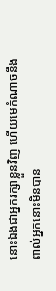នោះឯងជាអ្នករក្សាខ្លួនវិញ ហើយមេកំណាចនឹងពាល់អ្នកនោះមិនបាន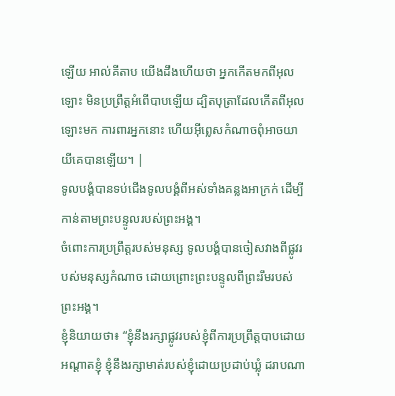ឡើយ អាល់គីតាប យើងដឹងហើយថា អ្នកកើតមកពីអុលឡោះ មិនប្រព្រឹត្ដអំពើបាបឡើយ ដ្បិតបុត្រាដែលកើតពីអុលឡោះមក ការពារអ្នកនោះ ហើយអ៊ីព្លេសកំណាចពុំអាចយាយីគេបានឡើយ។ |
ទូលបង្គំបានទប់ជើងទូលបង្គំពីអស់ទាំងគន្លងអាក្រក់ ដើម្បីកាន់តាមព្រះបន្ទូលរបស់ព្រះអង្គ។
ចំពោះការប្រព្រឹត្តរបស់មនុស្ស ទូលបង្គំបានចៀសវាងពីផ្លូវរបស់មនុស្សកំណាច ដោយព្រោះព្រះបន្ទូលពីព្រះរឹមរបស់ព្រះអង្គ។
ខ្ញុំនិយាយថា៖ “ខ្ញុំនឹងរក្សាផ្លូវរបស់ខ្ញុំពីការប្រព្រឹត្តបាបដោយអណ្ដាតខ្ញុំ ខ្ញុំនឹងរក្សាមាត់របស់ខ្ញុំដោយប្រដាប់ឃ្លុំ ដរាបណា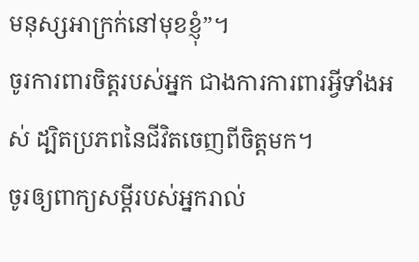មនុស្សអាក្រក់នៅមុខខ្ញុំ”។
ចូរការពារចិត្តរបស់អ្នក ជាងការការពារអ្វីទាំងអស់ ដ្បិតប្រភពនៃជីវិតចេញពីចិត្តមក។
ចូរឲ្យពាក្យសម្ដីរបស់អ្នករាល់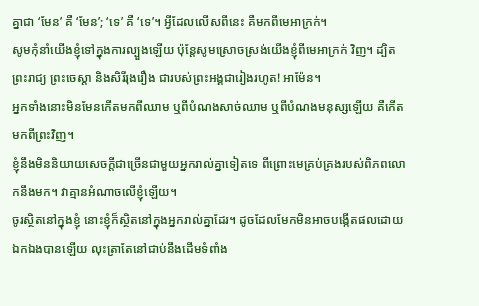គ្នាជា ‘មែន’ គឺ ‘មែន’; ‘ទេ’ គឺ ‘ទេ’។ អ្វីដែលលើសពីនេះ គឺមកពីមេអាក្រក់។
សូមកុំនាំយើងខ្ញុំទៅក្នុងការល្បួងឡើយ ប៉ុន្តែសូមស្រោចស្រង់យើងខ្ញុំពីមេអាក្រក់ វិញ។ ដ្បិតព្រះរាជ្យ ព្រះចេស្ដា និងសិរីរុងរឿង ជារបស់ព្រះអង្គជារៀងរហូត! អាម៉ែន។
អ្នកទាំងនោះមិនមែនកើតមកពីឈាម ឬពីបំណងសាច់ឈាម ឬពីបំណងមនុស្សឡើយ គឺកើតមកពីព្រះវិញ។
ខ្ញុំនឹងមិននិយាយសេចក្ដីជាច្រើនជាមួយអ្នករាល់គ្នាទៀតទេ ពីព្រោះមេគ្រប់គ្រងរបស់ពិភពលោកនឹងមក។ វាគ្មានអំណាចលើខ្ញុំឡើយ។
ចូរស្ថិតនៅក្នុងខ្ញុំ នោះខ្ញុំក៏ស្ថិតនៅក្នុងអ្នករាល់គ្នាដែរ។ ដូចដែលមែកមិនអាចបង្កើតផលដោយឯកឯងបានឡើយ លុះត្រាតែនៅជាប់នឹងដើមទំពាំង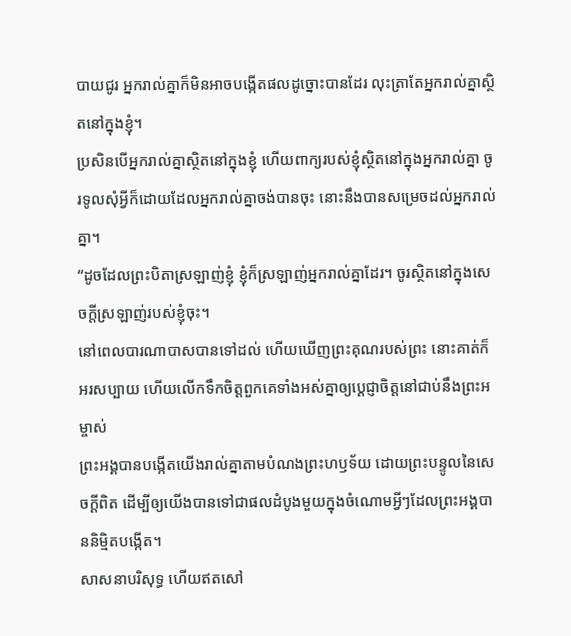បាយជូរ អ្នករាល់គ្នាក៏មិនអាចបង្កើតផលដូច្នោះបានដែរ លុះត្រាតែអ្នករាល់គ្នាស្ថិតនៅក្នុងខ្ញុំ។
ប្រសិនបើអ្នករាល់គ្នាស្ថិតនៅក្នុងខ្ញុំ ហើយពាក្យរបស់ខ្ញុំស្ថិតនៅក្នុងអ្នករាល់គ្នា ចូរទូលសុំអ្វីក៏ដោយដែលអ្នករាល់គ្នាចង់បានចុះ នោះនឹងបានសម្រេចដល់អ្នករាល់គ្នា។
“ដូចដែលព្រះបិតាស្រឡាញ់ខ្ញុំ ខ្ញុំក៏ស្រឡាញ់អ្នករាល់គ្នាដែរ។ ចូរស្ថិតនៅក្នុងសេចក្ដីស្រឡាញ់របស់ខ្ញុំចុះ។
នៅពេលបារណាបាសបានទៅដល់ ហើយឃើញព្រះគុណរបស់ព្រះ នោះគាត់ក៏អរសប្បាយ ហើយលើកទឹកចិត្តពួកគេទាំងអស់គ្នាឲ្យប្ដេជ្ញាចិត្តនៅជាប់នឹងព្រះអម្ចាស់
ព្រះអង្គបានបង្កើតយើងរាល់គ្នាតាមបំណងព្រះហឫទ័យ ដោយព្រះបន្ទូលនៃសេចក្ដីពិត ដើម្បីឲ្យយើងបានទៅជាផលដំបូងមួយក្នុងចំណោមអ្វីៗដែលព្រះអង្គបាននិម្មិតបង្កើត។
សាសនាបរិសុទ្ធ ហើយឥតសៅ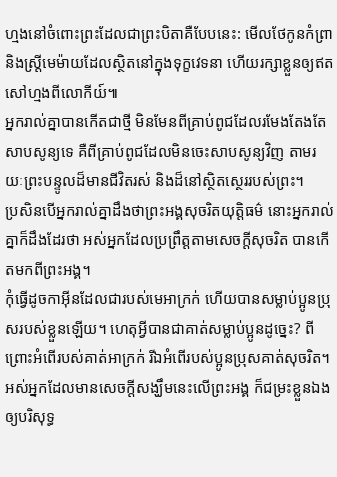ហ្មងនៅចំពោះព្រះដែលជាព្រះបិតាគឺបែបនេះ: មើលថែកូនកំព្រា និងស្ត្រីមេម៉ាយដែលស្ថិតនៅក្នុងទុក្ខវេទនា ហើយរក្សាខ្លួនឲ្យឥតសៅហ្មងពីលោកីយ៍៕
អ្នករាល់គ្នាបានកើតជាថ្មី មិនមែនពីគ្រាប់ពូជដែលរមែងតែងតែសាបសូន្យទេ គឺពីគ្រាប់ពូជដែលមិនចេះសាបសូន្យវិញ តាមរយៈព្រះបន្ទូលដ៏មានជីវិតរស់ និងដ៏នៅស្ថិតស្ថេររបស់ព្រះ។
ប្រសិនបើអ្នករាល់គ្នាដឹងថាព្រះអង្គសុចរិតយុត្តិធម៌ នោះអ្នករាល់គ្នាក៏ដឹងដែរថា អស់អ្នកដែលប្រព្រឹត្តតាមសេចក្ដីសុចរិត បានកើតមកពីព្រះអង្គ។
កុំធ្វើដូចកាអ៊ីនដែលជារបស់មេអាក្រក់ ហើយបានសម្លាប់ប្អូនប្រុសរបស់ខ្លួនឡើយ។ ហេតុអ្វីបានជាគាត់សម្លាប់ប្អូនដូច្នេះ? ពីព្រោះអំពើរបស់គាត់អាក្រក់ រីឯអំពើរបស់ប្អូនប្រុសគាត់សុចរិត។
អស់អ្នកដែលមានសេចក្ដីសង្ឃឹមនេះលើព្រះអង្គ ក៏ជម្រះខ្លួនឯងឲ្យបរិសុទ្ធ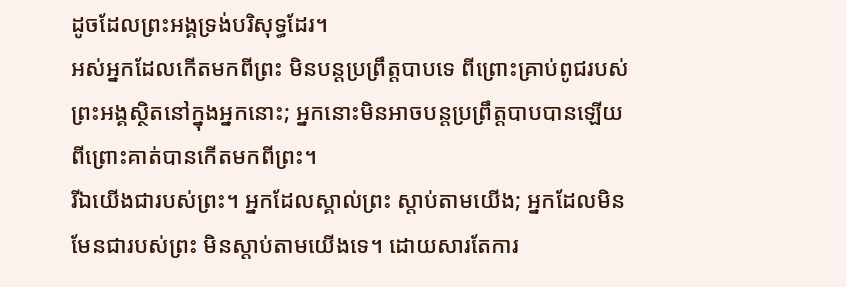ដូចដែលព្រះអង្គទ្រង់បរិសុទ្ធដែរ។
អស់អ្នកដែលកើតមកពីព្រះ មិនបន្តប្រព្រឹត្តបាបទេ ពីព្រោះគ្រាប់ពូជរបស់ព្រះអង្គស្ថិតនៅក្នុងអ្នកនោះ; អ្នកនោះមិនអាចបន្តប្រព្រឹត្តបាបបានឡើយ ពីព្រោះគាត់បានកើតមកពីព្រះ។
រីឯយើងជារបស់ព្រះ។ អ្នកដែលស្គាល់ព្រះ ស្ដាប់តាមយើង; អ្នកដែលមិនមែនជារបស់ព្រះ មិនស្ដាប់តាមយើងទេ។ ដោយសារតែការ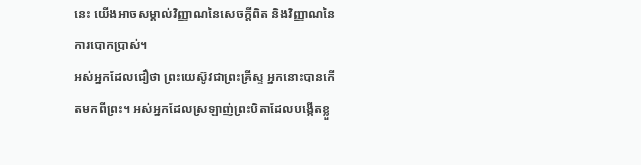នេះ យើងអាចសម្គាល់វិញ្ញាណនៃសេចក្ដីពិត និងវិញ្ញាណនៃការបោកប្រាស់។
អស់អ្នកដែលជឿថា ព្រះយេស៊ូវជាព្រះគ្រីស្ទ អ្នកនោះបានកើតមកពីព្រះ។ អស់អ្នកដែលស្រឡាញ់ព្រះបិតាដែលបង្កើតខ្លួ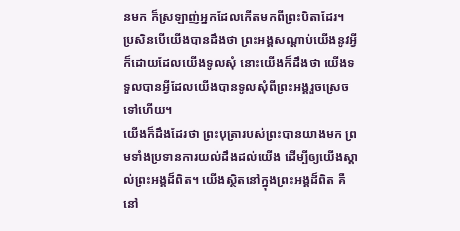នមក ក៏ស្រឡាញ់អ្នកដែលកើតមកពីព្រះបិតាដែរ។
ប្រសិនបើយើងបានដឹងថា ព្រះអង្គសណ្ដាប់យើងនូវអ្វីក៏ដោយដែលយើងទូលសុំ នោះយើងក៏ដឹងថា យើងទទួលបានអ្វីដែលយើងបានទូលសុំពីព្រះអង្គរួចស្រេចទៅហើយ។
យើងក៏ដឹងដែរថា ព្រះបុត្រារបស់ព្រះបានយាងមក ព្រមទាំងប្រទានការយល់ដឹងដល់យើង ដើម្បីឲ្យយើងស្គាល់ព្រះអង្គដ៏ពិត។ យើងស្ថិតនៅក្នុងព្រះអង្គដ៏ពិត គឺនៅ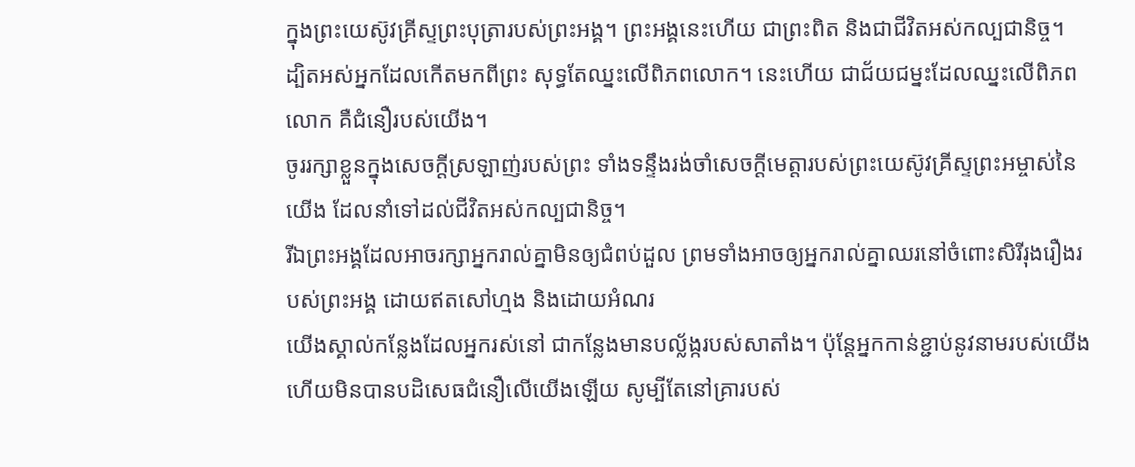ក្នុងព្រះយេស៊ូវគ្រីស្ទព្រះបុត្រារបស់ព្រះអង្គ។ ព្រះអង្គនេះហើយ ជាព្រះពិត និងជាជីវិតអស់កល្បជានិច្ច។
ដ្បិតអស់អ្នកដែលកើតមកពីព្រះ សុទ្ធតែឈ្នះលើពិភពលោក។ នេះហើយ ជាជ័យជម្នះដែលឈ្នះលើពិភពលោក គឺជំនឿរបស់យើង។
ចូររក្សាខ្លួនក្នុងសេចក្ដីស្រឡាញ់របស់ព្រះ ទាំងទន្ទឹងរង់ចាំសេចក្ដីមេត្តារបស់ព្រះយេស៊ូវគ្រីស្ទព្រះអម្ចាស់នៃយើង ដែលនាំទៅដល់ជីវិតអស់កល្បជានិច្ច។
រីឯព្រះអង្គដែលអាចរក្សាអ្នករាល់គ្នាមិនឲ្យជំពប់ដួល ព្រមទាំងអាចឲ្យអ្នករាល់គ្នាឈរនៅចំពោះសិរីរុងរឿងរបស់ព្រះអង្គ ដោយឥតសៅហ្មង និងដោយអំណរ
យើងស្គាល់កន្លែងដែលអ្នករស់នៅ ជាកន្លែងមានបល្ល័ង្ករបស់សាតាំង។ ប៉ុន្តែអ្នកកាន់ខ្ជាប់នូវនាមរបស់យើង ហើយមិនបានបដិសេធជំនឿលើយើងឡើយ សូម្បីតែនៅគ្រារបស់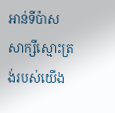អាន់ទីប៉ាសសាក្សីស្មោះត្រង់របស់យើង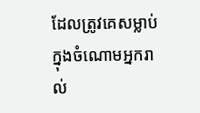ដែលត្រូវគេសម្លាប់ក្នុងចំណោមអ្នករាល់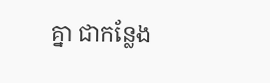គ្នា ជាកន្លែង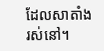ដែលសាតាំងរស់នៅ។